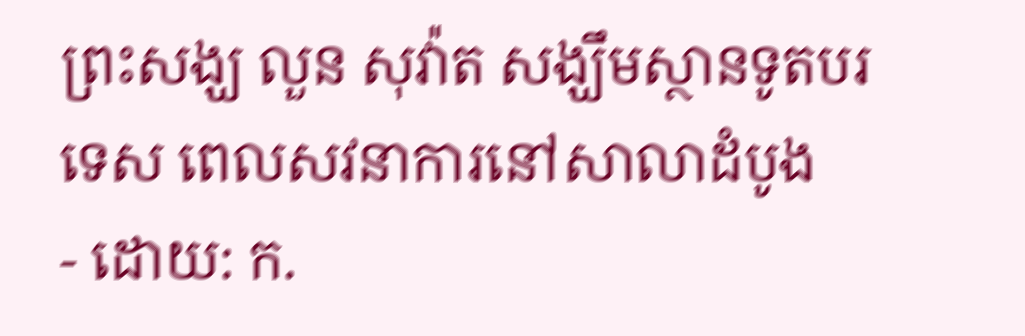ព្រះសង្ឃ លួន សុវ៉ាត សង្ឃឹមស្ថានទូតបរទេស ពេលសវនាការនៅសាលាដំបូង
- ដោយ: ក.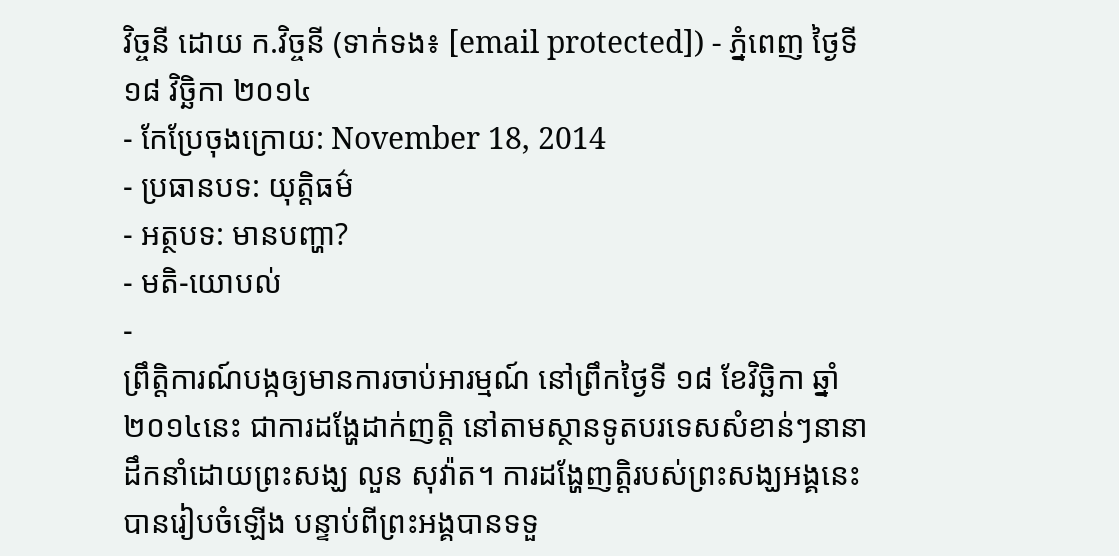វិច្ចនី ដោយ ក.វិច្ចនី (ទាក់ទង៖ [email protected]) - ភ្នំពេញ ថ្ងៃទី ១៨ វិច្ឆិកា ២០១៤
- កែប្រែចុងក្រោយ: November 18, 2014
- ប្រធានបទ: យុត្តិធម៌
- អត្ថបទ: មានបញ្ហា?
- មតិ-យោបល់
-
ព្រឹត្តិការណ៍បង្កឲ្យមានការចាប់អារម្មណ៍ នៅព្រឹកថ្ងៃទី ១៨ ខែវិច្ឆិកា ឆ្នាំ២០១៤នេះ ជាការដង្ហែដាក់ញត្តិ នៅតាមស្ថានទូតបរទេសសំខាន់ៗនានា ដឹកនាំដោយព្រះសង្ឃ លួន សុវ៉ាត។ ការដង្ហែញត្តិរបស់ព្រះសង្ឃអង្គនេះ បានរៀបចំឡើង បន្ទាប់ពីព្រះអង្គបានទទួ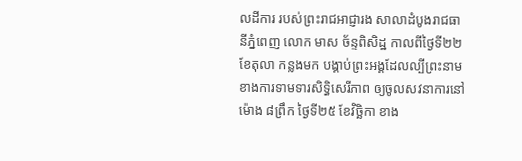លដីការ របស់ព្រះរាជអាជ្ញារង សាលាដំបូងរាជធានីភ្នំពេញ លោក មាស ច័ន្ទពិសិដ្ឋ កាលពីថ្ងៃទី២២ ខែតុលា កន្លងមក បង្គាប់ព្រះអង្គដែលល្បីព្រះនាម ខាងការទាមទារសិទ្ធិសេរីភាព ឲ្យចូលសវនាការនៅម៉ោង ៨ព្រឹក ថ្ងៃទី២៥ ខែវិច្ឆិកា ខាង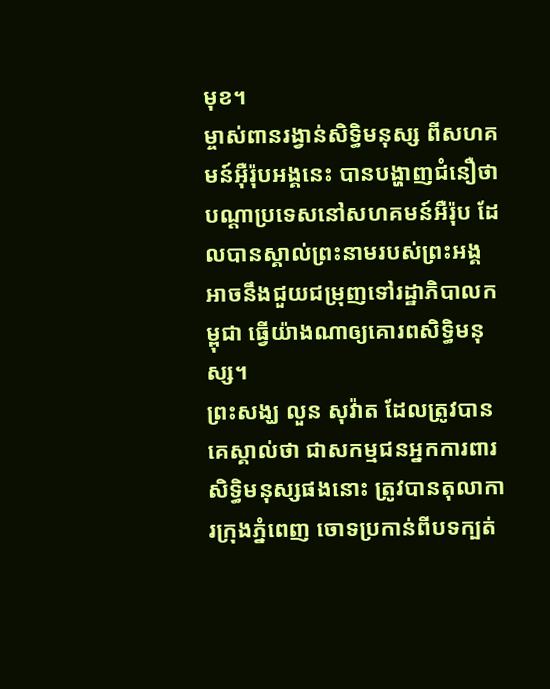មុខ។
ម្ចាស់ពានរង្វាន់សិទ្ធិមនុស្ស ពីសហគមន៍អ៊ឺរ៉ុបអង្គនេះ បានបង្ហាញជំនឿថា បណ្ដាប្រទេសនៅសហគមន៍អឺរ៉ុប ដែលបានស្គាល់ព្រះនាមរបស់ព្រះអង្គ អាចនឹងជួយជម្រុញទៅរដ្ឋាភិបាលកម្ពុជា ធ្វើយ៉ាងណាឲ្យគោរពសិទ្ធិមនុស្ស។
ព្រះសង្ឃ លួន សុវ៉ាត ដែលត្រូវបានគេស្គាល់ថា ជាសកម្មជនអ្នកការពារសិទ្ធិមនុស្សផងនោះ ត្រូវបានតុលាការក្រុងភ្នំពេញ ចោទប្រកាន់ពីបទក្បត់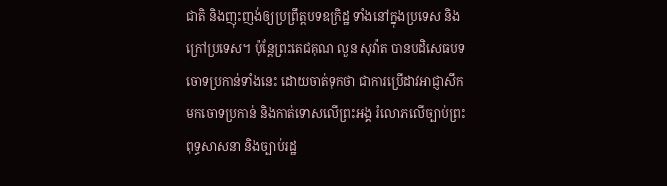ជាតិ និងញុះញង់ឲ្យប្រព្រឹត្តបទឧក្រិដ្ឋ ទាំងនៅក្នុងប្រទេស និងក្រៅប្រទេស។ ប៉ុន្តែព្រះតេជគុណ លួន សុវ៉ាត បានបដិសេធបទចោទប្រកាន់ទាំងនេះ ដោយចាត់ទុកថា ជាការប្រើដាវអាជ្ញាសឹកមកចោទប្រកាន់ និងកាត់ទោសលើព្រះអង្គ រំលោភលើច្បាប់ព្រះពុទ្ធសាសនា និងច្បាប់រដ្ឋ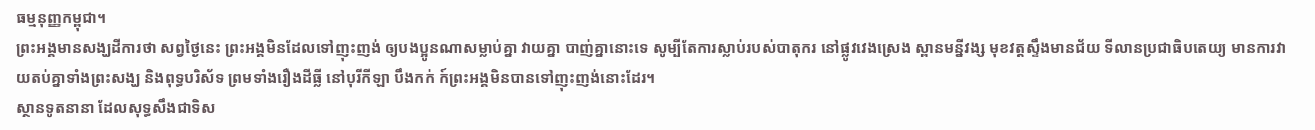ធម្មនុញ្ញកម្ពុជា។
ព្រះអង្គមានសង្ឃដីការថា សព្វថ្ងៃនេះ ព្រះអង្គមិនដែលទៅញុះញង់ ឲ្យបងប្អូនណាសម្លាប់គ្នា វាយគ្នា បាញ់គ្នានោះទេ សូម្បីតែការស្លាប់របស់បាតុករ នៅផ្លូវវេងស្រេង ស្ពានមន្នីវង្ស មុខវត្តស្ទឹងមានជ័យ ទីលានប្រជាធិបតេយ្យ មានការវាយតប់គ្នាទាំងព្រះសង្ឃ និងពុទ្ធបរិស័ទ ព្រមទាំងរឿងដីធ្លី នៅបុរីកីឡា បឹងកក់ ក៍ព្រះអង្គមិនបានទៅញុះញង់នោះដែរ។
ស្ថានទូតនានា ដែលសុទ្ធសឹងជាទិស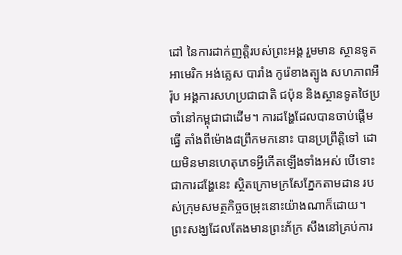ដៅ នៃការដាក់ញត្តិរបស់ព្រះអង្គ រួមមាន ស្ថានទូតអាមេរិក អង់គ្លេស បារាំង កូរ៉េខាងត្បូង សហភាពអឺរ៉ុប អង្គការសហប្រជាជាតិ ជប៉ុន និងស្ថានទូតថៃប្រចាំនៅកម្ពុជាជាដើម។ ការដង្ហែដែលបានចាប់ផ្ដើមធ្វើ តាំងពីម៉ោង៨ព្រឹកមកនោះ បានប្រព្រឹត្តិទៅ ដោយមិនមានហេតុភេទអ្វីកើតឡើងទាំងអស់ បើទោះជាការដង្ហែនេះ ស្ថិតក្រោមក្រសែភ្នែកតាមដាន របស់ក្រុមសមត្ថកិច្ចចម្រុះនោះយ៉ាងណាក៏ដោយ។
ព្រះសង្ឃដែលតែងមានព្រះភ័ក្រ សឹងនៅគ្រប់ការ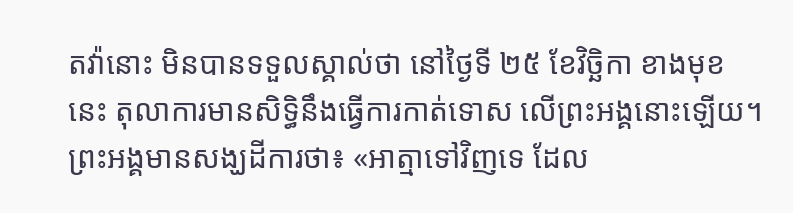តវ៉ានោះ មិនបានទទួលស្គាល់ថា នៅថ្ងៃទី ២៥ ខែវិច្ឆិកា ខាងមុខនេះ តុលាការមានសិទ្ធិនឹងធ្វើការកាត់ទោស លើព្រះអង្គនោះឡើយ។ ព្រះអង្គមានសង្ឃដីការថា៖ «អាត្មាទៅវិញទេ ដែល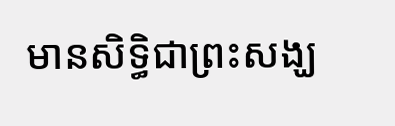មានសិទ្ធិជាព្រះសង្ឃ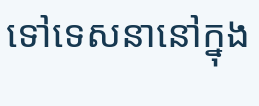ទៅទេសនានៅក្នុង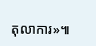តុលាការ»៕